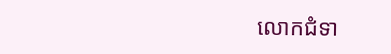លោកជំទា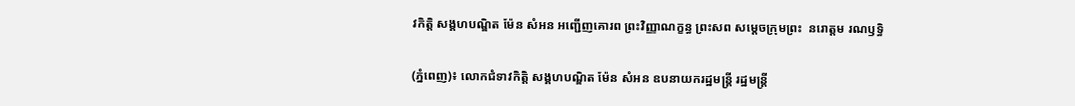វកិត្តិ សង្គហបណ្ឌិត ម៉ែន សំអន អញ្ជើញគោរព ព្រះវិញ្ញាណក្ខន្ធ ព្រះសព សម្ដេចក្រុមព្រះ  នរោត្តម រណឫទ្ធិ

(ភ្នំពេញ)៖ លោកជំទាវកិត្តិ សង្គហបណ្ឌិត ម៉ែន សំអន ឧបនាយករដ្ឋមន្ត្រី រដ្ឋមន្ត្រី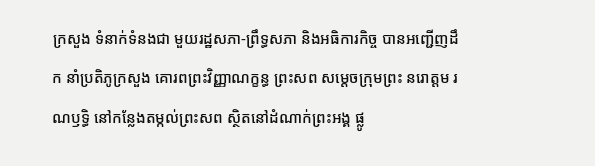ក្រសួង ទំនាក់ទំនងជា មួយរដ្ឋសភា-ព្រឹទ្ធសភា និងអធិការកិច្ច បានអញ្ជើញដឹក នាំប្រតិភូក្រសួង គោរពព្រះវិញ្ញាណក្ខន្ធ ព្រះសព សម្ដេចក្រុមព្រះ នរោត្តម រណឫទ្ធិ នៅកន្លែងតម្កល់ព្រះសព ស្ថិតនៅដំណាក់ព្រះអង្គ ផ្លូ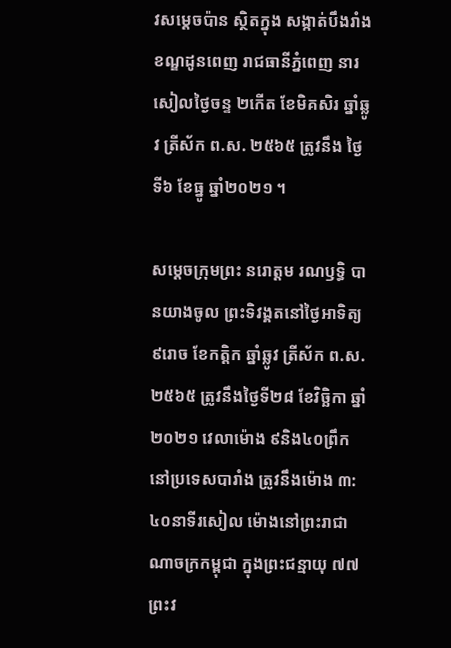វសម្តេចប៉ាន ស្ថិតក្នុង សង្កាត់បឹងរាំង ខណ្ឌដូនពេញ រាជធានីភ្នំពេញ នារសៀលថ្ងៃចន្ទ ២កើត ខែមិគសិរ ឆ្នាំឆ្លូវ ត្រីស័ក ព.ស. ២៥៦៥ ត្រូវនឹង ថ្ងៃទី៦ ខែធ្នូ ឆ្នាំ២០២១ ។

សម្តេចក្រុមព្រះ នរោត្តម រណឫទ្ធិ បានយាងចូល ព្រះទិវង្គតនៅថ្ងៃអាទិត្យ ៩រោច ខែកត្តិក ឆ្នាំឆ្លូវ ត្រីស័ក ព.ស.២៥៦៥ ត្រូវនឹងថ្ងៃទី២៨ ខែវិច្ឆិកា ឆ្នាំ២០២១ វេលាម៉ោង ៩និង៤០ព្រឹក នៅប្រទេសបារាំង ត្រូវនឹងម៉ោង ៣:៤០នាទីរសៀល ម៉ោងនៅព្រះរាជា ណាចក្រកម្ពុជា ក្នុងព្រះជន្មាយុ ៧៧ព្រះវ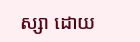ស្សា ដោយ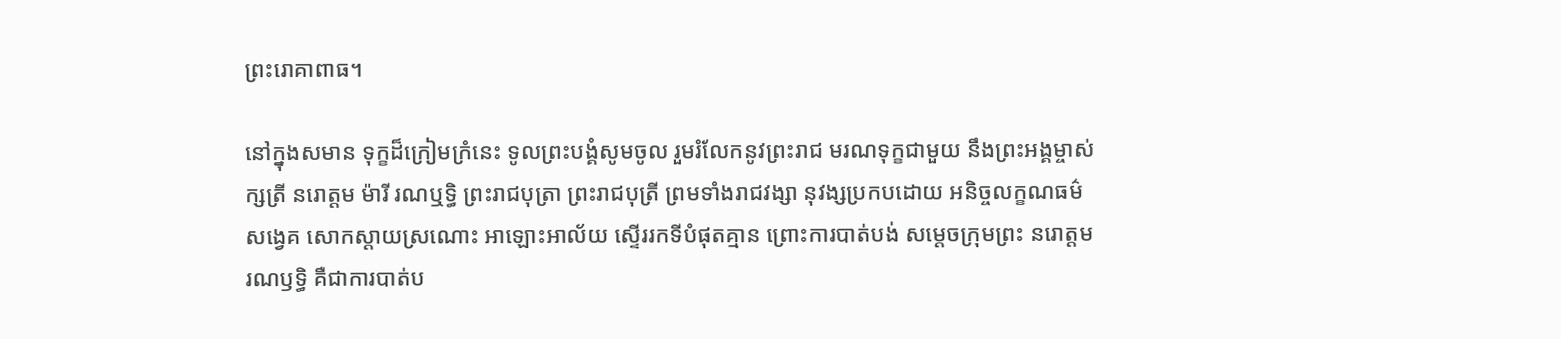ព្រះរោគាពាធ។

នៅក្នុងសមាន ទុក្ខដ៏ក្រៀមក្រំនេះ ទូលព្រះបង្គំសូមចូល រួមរំលែកនូវព្រះរាជ មរណទុក្ខជាមួយ នឹងព្រះអង្គម្ចាស់ក្សត្រី នរោត្តម ម៉ារី រណឬទ្ធិ ព្រះរាជបុត្រា ព្រះរាជបុត្រី ព្រមទាំងរាជវង្សា នុវង្សប្រកបដោយ អនិច្ចលក្ខណធម៌ សង្វេគ សោកស្តាយស្រណោះ អាឡោះអាល័យ ស្ទើររកទីបំផុតគ្មាន ព្រោះការបាត់បង់ សម្តេចក្រុមព្រះ នរោត្តម រណឫទ្ធិ គឺជាការបាត់ប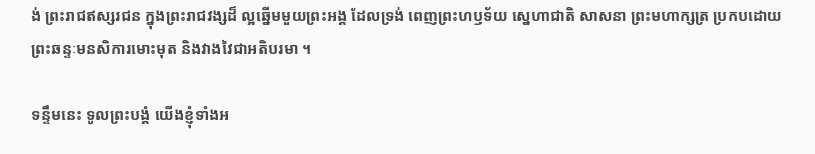ង់ ព្រះរាជឥស្សរជន ក្នុងព្រះរាជវង្សដ៏ ល្អឆ្នើមមួយព្រះអង្គ ដែលទ្រង់ ពេញព្រះហឫទ័យ ស្នេហាជាតិ សាសនា ព្រះមហាក្សត្រ ប្រកបដោយ ព្រះឆន្ទៈមនសិការមោះមុត និងវាងវៃជាអតិបរមា ។

ទន្ទឹមនេះ ទូលព្រះបង្គំ យើងខ្ញុំទាំងអ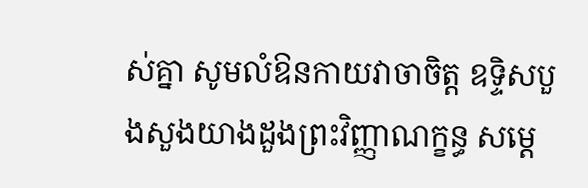ស់គ្នា សូមលំឱនកាយវាចាចិត្ត ឧទ្ទិសបួងសួងយាងដួងព្រះវិញ្ញាណក្ខន្ធ សម្តេ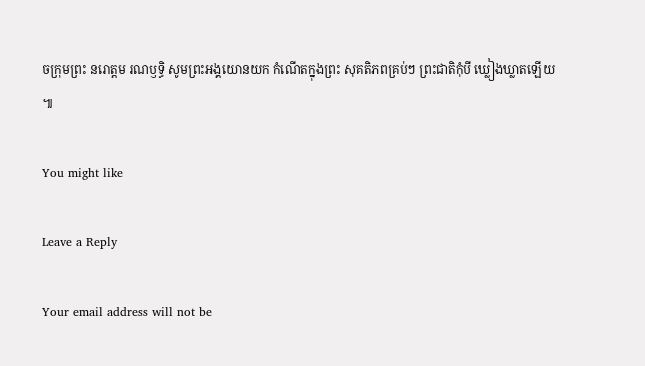ចក្រុមព្រះ នរោត្តម រណឫទ្ធិ សូមព្រះអង្គយោនយក កំណើតក្នុងព្រះ សុគតិភពគ្រប់ៗ ព្រះជាតិកុំបី ឃ្លៀងឃ្លាតឡើយ ៕

You might like

Leave a Reply

Your email address will not be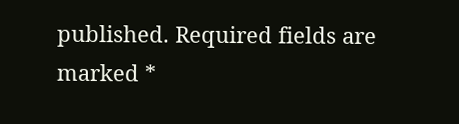published. Required fields are marked *